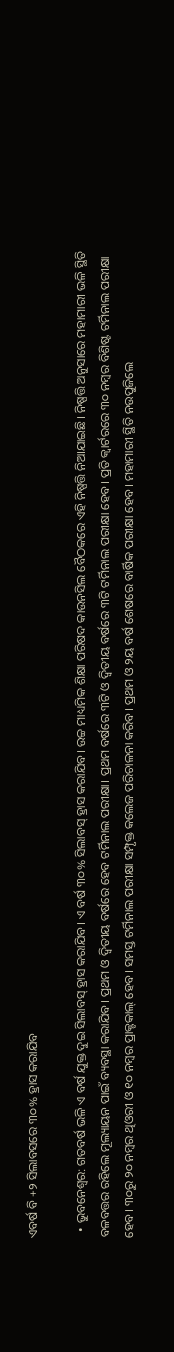ଏବର୍ଷ ବି +୨ ସିଲାବସରେ ୩୦% ହ୍ରାସ କରାଯିବ

  • ଭୁବନେଶ୍ୱର: ଗତବର୍ଷ ଭଳି ଏ ବର୍ଷ ଯୁକ୍ତ ଦୁଇ ସିଲାବସ୍ ହ୍ରାସ କରାଯିବ। ଏ ବର୍ଷ ୩୦% ସିଲାବସ୍ ହ୍ରାସ କରାଯିବ। ଉଚ୍ଚ ମାଧ୍ୟମିକ ଶିକ୍ଷା ପରିଷଦ କାଉନସିଲ ବୈଠକରେ ଏହି ନିଷ୍ପତ୍ତି ନିଆଯାଇଛି। ନିଷ୍ପତ୍ତି ଅନୁସାରେ ମହାମାରୀ ଭଳି ସ୍ଥିତି ବଳବତ୍ତର ରହିଲେ ମୂଲ୍ୟାୟନ ପାଇଁ ବ୍ୟବସ୍ଥା କରାଯିବ। ପ୍ରଥମ ଓ ଦ୍ୱିତୀୟ ବର୍ଷରେ ହେବ ଟର୍ମିନାଲ ପରୀକ୍ଷା। ପ୍ରଥମ ବର୍ଷରେ ୩ଟି ଓ ଦ୍ୱିତୀୟ ବର୍ଷରେ ୩ଟି ଟର୍ମିନାଲ ପରୀକ୍ଷା ହେବ। ପ୍ରତି କ୍ୱାର୍ଟରରେ ୩୦ ନମ୍ବର ବିଶିଷ୍ଟ ଟର୍ମିନାଲ ପରୀକ୍ଷା ହେବ। ୩୦ରୁ ୨୦ ନମ୍ବର ଥିଓରୀ ଓ ୧୦ ନମ୍ବର ପ୍ରାକ୍ଟକାଲ୍ ହେବ। ସମସ୍ତ ଟର୍ମିନାଲ ପରୀକ୍ଷା ସମ୍ପୃକ୍ତ କଲେଜ ପରିଚାଳନା କରିବ। ପ୍ରଥମ ଓ ୨ୟ ବର୍ଷ ଶେଷରେ ବାର୍ଷିକ ପରୀକ୍ଷା ହେବ। ମହାମାରୀ ସ୍ଥିତି ନଉପୁଜିଲେ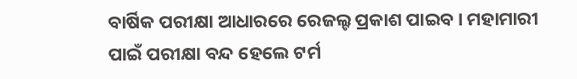ବାର୍ଷିକ ପରୀକ୍ଷା ଆଧାରରେ ରେଜଲ୍ଟ ପ୍ରକାଶ ପାଇବ। ମହାମାରୀ ପାଇଁ ପରୀକ୍ଷା ବନ୍ଦ ହେଲେ ଟର୍ମ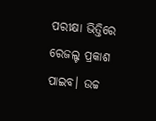ପରୀକ୍ଷା ଭିତ୍ତିରେ ରେଜଲ୍ଟ ପ୍ରକାଶ ପାଇବ। ଉଚ୍ଚ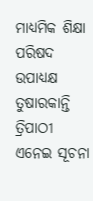ମାଧ୍ୟମିକ ଶିକ୍ଷା ପରିଷଦ ଉପାଧ୍ୟକ୍ଷ ତୁଷାରକାନ୍ତି ତ୍ରିପାଠୀ ଏନେଇ ସୂଚନା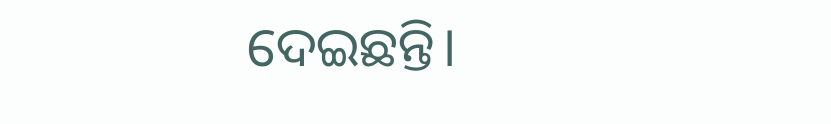ଦେଇଛନ୍ତି।